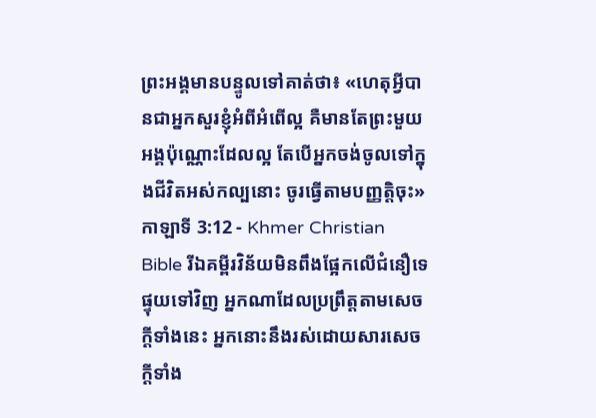ព្រះអង្គមានបន្ទូលទៅគាត់ថា៖ «ហេតុអ្វីបានជាអ្នកសួរខ្ញុំអំពីអំពើល្អ គឺមានតែព្រះមួយអង្គប៉ុណ្ណោះដែលល្អ តែបើអ្នកចង់ចូលទៅក្នុងជីវិតអស់កល្បនោះ ចូរធ្វើតាមបញ្ញត្ដិចុះ»
កាឡាទី 3:12 - Khmer Christian Bible រីឯគម្ពីរវិន័យមិនពឹងផ្អែកលើជំនឿទេ ផ្ទុយទៅវិញ អ្នកណាដែលប្រព្រឹត្តតាមសេចក្ដីទាំងនេះ អ្នកនោះនឹងរស់ដោយសារសេចក្ដីទាំង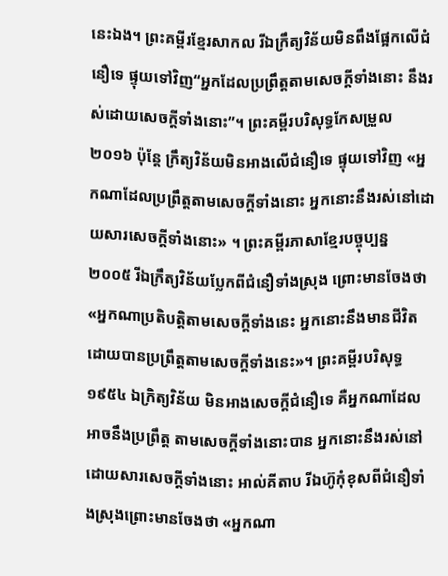នេះឯង។ ព្រះគម្ពីរខ្មែរសាកល រីឯក្រឹត្យវិន័យមិនពឹងផ្អែកលើជំនឿទេ ផ្ទុយទៅវិញ“អ្នកដែលប្រព្រឹត្តតាមសេចក្ដីទាំងនោះ នឹងរស់ដោយសេចក្ដីទាំងនោះ”។ ព្រះគម្ពីរបរិសុទ្ធកែសម្រួល ២០១៦ ប៉ុន្តែ ក្រឹត្យវិន័យមិនអាងលើជំនឿទេ ផ្ទុយទៅវិញ «អ្នកណាដែលប្រព្រឹត្តតាមសេចក្ដីទាំងនោះ អ្នកនោះនឹងរស់នៅដោយសារសេចក្ដីទាំងនោះ» ។ ព្រះគម្ពីរភាសាខ្មែរបច្ចុប្បន្ន ២០០៥ រីឯក្រឹត្យវិន័យប្លែកពីជំនឿទាំងស្រុង ព្រោះមានចែងថា «អ្នកណាប្រតិបត្តិតាមសេចក្ដីទាំងនេះ អ្នកនោះនឹងមានជីវិតដោយបានប្រព្រឹត្តតាមសេចក្ដីទាំងនេះ»។ ព្រះគម្ពីរបរិសុទ្ធ ១៩៥៤ ឯក្រិត្យវិន័យ មិនអាងសេចក្ដីជំនឿទេ គឺអ្នកណាដែលអាចនឹងប្រព្រឹត្ត តាមសេចក្ដីទាំងនោះបាន អ្នកនោះនឹងរស់នៅ ដោយសារសេចក្ដីទាំងនោះ អាល់គីតាប រីឯហ៊ូកុំខុសពីជំនឿទាំងស្រុងព្រោះមានចែងថា «អ្នកណា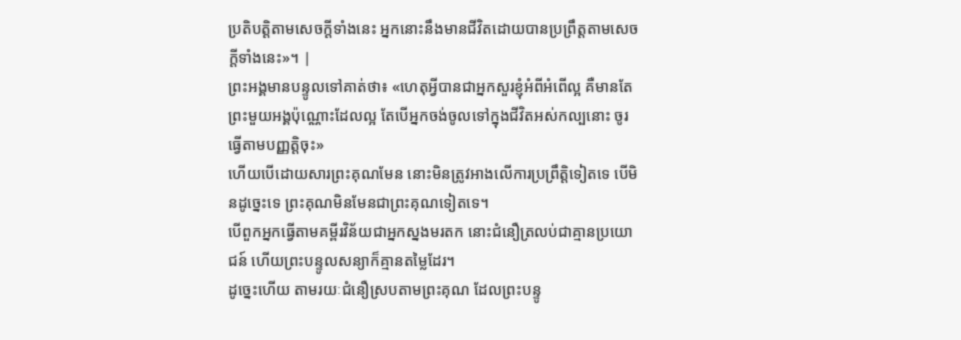ប្រតិបត្ដិតាមសេចក្ដីទាំងនេះ អ្នកនោះនឹងមានជីវិតដោយបានប្រព្រឹត្ដតាមសេចក្ដីទាំងនេះ»។ |
ព្រះអង្គមានបន្ទូលទៅគាត់ថា៖ «ហេតុអ្វីបានជាអ្នកសួរខ្ញុំអំពីអំពើល្អ គឺមានតែព្រះមួយអង្គប៉ុណ្ណោះដែលល្អ តែបើអ្នកចង់ចូលទៅក្នុងជីវិតអស់កល្បនោះ ចូរធ្វើតាមបញ្ញត្ដិចុះ»
ហើយបើដោយសារព្រះគុណមែន នោះមិនត្រូវអាងលើការប្រព្រឹត្តិទៀតទេ បើមិនដូច្នេះទេ ព្រះគុណមិនមែនជាព្រះគុណទៀតទេ។
បើពួកអ្នកធ្វើតាមគម្ពីរវិន័យជាអ្នកស្នងមរតក នោះជំនឿត្រលប់ជាគ្មានប្រយោជន៍ ហើយព្រះបន្ទូលសន្យាក៏គ្មានតម្លៃដែរ។
ដូច្នេះហើយ តាមរយៈជំនឿស្របតាមព្រះគុណ ដែលព្រះបន្ទូ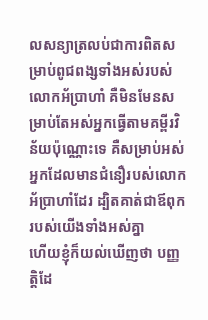លសន្យាត្រលប់ជាការពិតសម្រាប់ពូជពង្សទាំងអស់របស់លោកអ័ប្រាហាំ គឺមិនមែនសម្រាប់តែអស់អ្នកធ្វើតាមគម្ពីរវិន័យប៉ុណ្ណោះទេ គឺសម្រាប់អស់អ្នកដែលមានជំនឿរបស់លោកអ័ប្រាហាំដែរ ដ្បិតគាត់ជាឪពុករបស់យើងទាំងអស់គ្នា
ហើយខ្ញុំក៏យល់ឃើញថា បញ្ញត្ដិដែ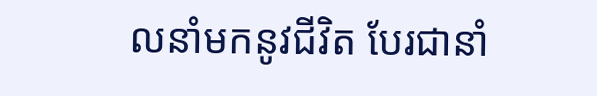លនាំមកនូវជីវិត បែរជានាំ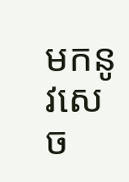មកនូវសេច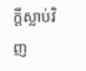ក្ដីស្លាប់វិញ